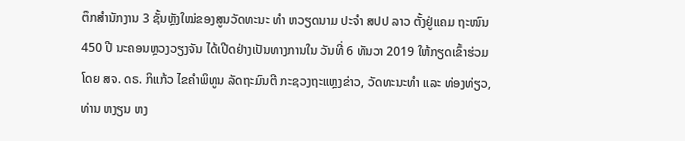ຕຶກສໍານັກງານ 3 ຊັ້ນຫຼັງໃໝ່ຂອງສູນວັດທະນະ ທຳ ຫວຽດນາມ ປະຈຳ ສປປ ລາວ ຕັ້ງຢູ່ແຄມ ຖະໜົນ 450 ປີ ນະຄອນຫຼວງວຽງຈັນ ໄດ້ເປີດຢ່າງເປັນທາງການໃນ ວັນທີ່ 6 ທັນວາ 2019 ໃຫ້ກຽດເຂົ້າຮ່ວມໂດຍ ສຈ. ດຣ. ກິແກ້ວ ໄຂຄໍາພິທູນ ລັດຖະມົນຕີ ກະຊວງຖະແຫຼງຂ່າວ, ວັດທະນະທຳ ແລະ ທ່ອງທ່ຽວ, ທ່ານ ຫງຽນ ຫງ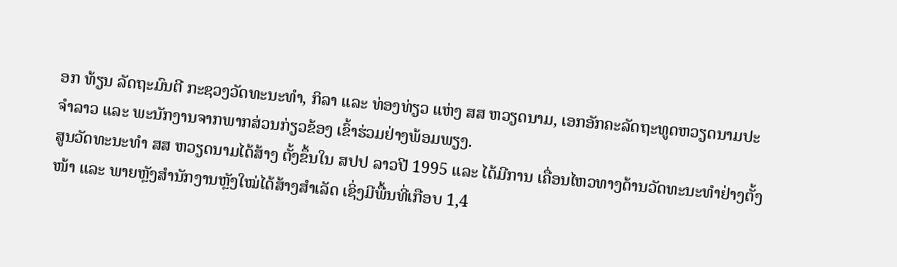ອກ ທ້ຽນ ລັດຖະມົນຕີ ກະຊວງວັດທະນະທຳ, ກິລາ ແລະ ທ່ອງທ່ຽວ ແຫ່ງ ສສ ຫວຽດນາມ, ເອກອັກຄະລັດຖະທູດຫວຽດນາມປະຈໍາລາວ ແລະ ພະນັກງານຈາກພາກສ່ວນກ່ຽວຂ້ອງ ເຂົ້າຮ່ວມຢ່າງພ້ອມພຽງ.
ສູນວັດທະນະທໍາ ສສ ຫວຽດນາມໄດ້ສ້າງ ຕັ້ງຂຶ້ນໃນ ສປປ ລາວປີ 1995 ແລະ ໄດ້ມີການ ເຄື່ອນໄຫວທາງດ້ານວັດທະນະທໍາຢ່າງຕັ້ງໜ້າ ແລະ ພາຍຫຼັງສຳນັກງານຫຼັງໃໝ່ໄດ້ສ້າງສໍາເລັດ ເຊິ່ງມີພື້ນທີ່ເກືອບ 1,4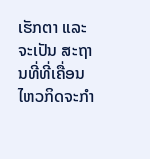ເຮັກຕາ ແລະ ຈະເປັນ ສະຖານທີ່ທີ່ເຄື່ອນໄຫວກິດຈະກຳ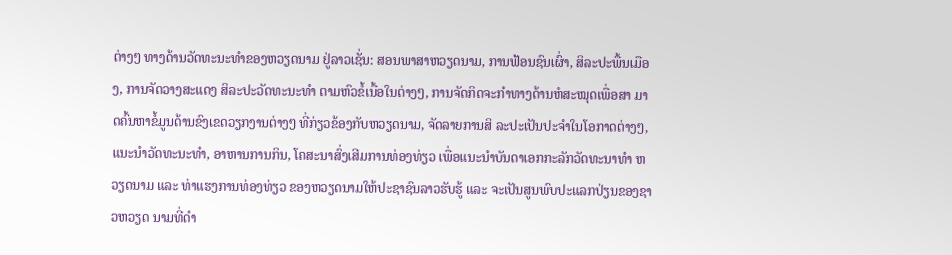ຕ່າງໆ ທາງດ້ານວັດທະນະທໍາຂອງຫວຽດນາມ ຢູ່ລາວເຊັ່ນ: ສອນພາສາຫວຽດນາມ, ການຟ້ອນຊົນເຜົ່າ, ສິລະປະພື້ນເມືອງ, ການຈັດວາງສະແດງ ສິລະປະວັດທະນະທຳ ຕາມຫົວຂໍ້ເນື້ອໃນຕ່າງໆ, ການຈັດກິດຈະກຳທາງດ້ານຫໍສະໝຸດເພື່ອສາ ມາດຄົ້ນຫາຂໍ້ມູນດ້ານຂົງເຂດວຽກງານຕ່າງໆ ທີ່ກ່ຽວຂ້ອງກັບຫວຽດນາມ, ຈັດລາຍການສິ ລະປະເປັນປະຈຳໃນໂອກາດຕ່າງໆ, ແນະນຳວັດທະນະທຳ, ອາຫານການກິນ, ໂຄສະນາສົ່ງເສີມການທ່ອງທ່ຽວ ເພື່ອແນະນຳບັນດາເອກກະລັກວັດທະນາທຳ ຫວຽດນາມ ແລະ ທ່າແຮງການທ່ອງທ່ຽວ ຂອງຫວຽດນາມໃຫ້ປະຊາຊົນລາວຮັບຮູ້ ແລະ ຈະເປັນສູນພົບປະແລກປ່ຽນຂອງຊາວຫວຽດ ນາມທີ່ດຳ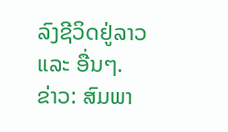ລົງຊີວິດຢູ່ລາວ ແລະ ອື່ນໆ.
ຂ່າວ: ສົມພາ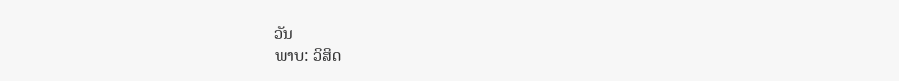ວັນ
ພາບ: ວິສິດ